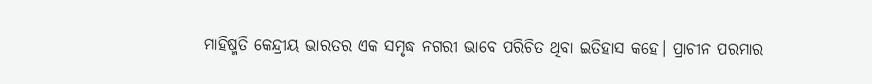ମାହିଷ୍ମତି କେନ୍ଦ୍ରୀୟ ଭାରତର ଏକ ସମୃଦ୍ଧ ନଗରୀ ଭାବେ ପରିଚିତ ଥିବା ଇତିହାସ କହେ। ପ୍ରାଚୀନ ପରମାର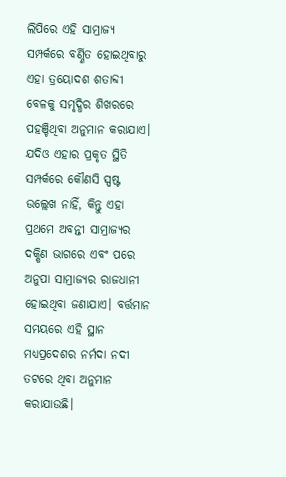ଲିପିରେ ଏହି ସାମ୍ରାଜ୍ୟ ସମ୍ପର୍କରେ ବର୍ଣ୍ଣିତ ହୋଇଥିବାରୁ ଏହା ତ୍ରୟୋଦଶ ଶତାବ୍ଦୀ ବେଳକୁ ସମୃଦ୍ଧିର ଶିଖରରେ ପହଞ୍ଚିଥିବା ଅନୁମାନ କରାଯାଏ। ଯଦିଓ ଏହାର ପ୍ରକୃତ ସ୍ଥିତି ସମ୍ପର୍କରେ କୌଣସି ସ୍ପଷ୍ଟ ଉଲ୍ଲେଖ ନାହିଁ, କିନ୍ତୁ ଏହା ପ୍ରଥମେ ଅବନ୍ତୀ ସାମ୍ରାଜ୍ୟର ଦକ୍ଷିଣ ଭାଗରେ ଏବଂ ପରେ ଅନୁପା ସାମ୍ରାଜ୍ୟର ରାଜଧାନୀ ହୋଇଥିବା ଜଣାଯାଏ। ବର୍ତ୍ତମାନ ସମୟରେ ଏହି ସ୍ଥାନ ମଧ୍ୟପ୍ରଦେଶର ନର୍ମଦା ନଦୀ ତଟରେ ଥିବା ଅନୁମାନ କରାଯାଉଛି।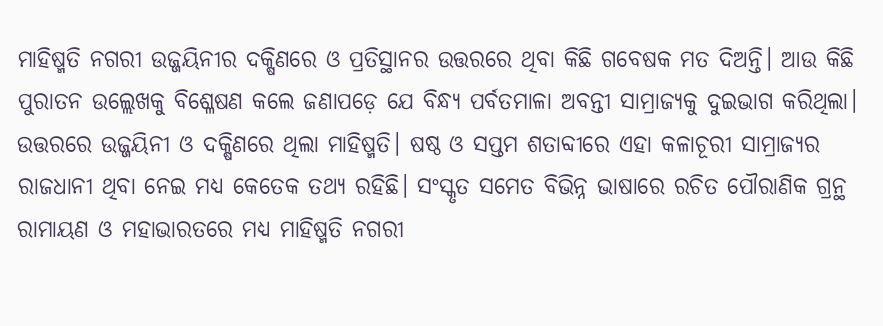ମାହିଷ୍ମତି ନଗରୀ ଉଜ୍ଜୟିନୀର ଦକ୍ଷିଣରେ ଓ ପ୍ରତିସ୍ଥାନର ଉତ୍ତରରେ ଥିବା କିଛି ଗବେଷକ ମତ ଦିଅନ୍ତି। ଆଉ କିଛି ପୁରାତନ ଉଲ୍ଲେଖକୁ ବିଶ୍ଳେଷଣ କଲେ ଜଣାପଡ଼େ ଯେ ବିନ୍ଧ୍ୟ ପର୍ବତମାଳା ଅବନ୍ତୀ ସାମ୍ରାଜ୍ୟକୁ ଦୁଇଭାଗ କରିଥିଲା। ଉତ୍ତରରେ ଉଜ୍ଜୟିନୀ ଓ ଦକ୍ଷିଣରେ ଥିଲା ମାହିଷ୍ମତି। ଷଷ୍ଠ ଓ ସପ୍ତମ ଶତାବ୍ଦୀରେ ଏହା କଳାଚୂରୀ ସାମ୍ରାଜ୍ୟର ରାଜଧାନୀ ଥିବା ନେଇ ମଧ୍ୟ କେତେକ ତଥ୍ୟ ରହିଛି। ସଂସ୍କୃତ ସମେତ ବିଭିନ୍ନ ଭାଷାରେ ରଚିତ ପୌରାଣିକ ଗ୍ରନ୍ଥ ରାମାୟଣ ଓ ମହାଭାରତରେ ମଧ୍ୟ ମାହିଷ୍ମତି ନଗରୀ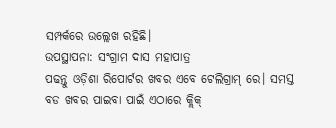ସମ୍ପର୍କରେ ଉଲ୍ଲେଖ ରହିଛି।
ଉପସ୍ଥାପନା: ସଂଗ୍ରାମ ଦାସ ମହାପାତ୍ର
ପଢନ୍ତୁ ଓଡ଼ିଶା ରିପୋର୍ଟର ଖବର ଏବେ ଟେଲିଗ୍ରାମ୍ ରେ। ସମସ୍ତ ବଡ ଖବର ପାଇବା ପାଇଁ ଏଠାରେ କ୍ଲିକ୍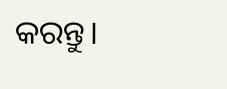କରନ୍ତୁ।